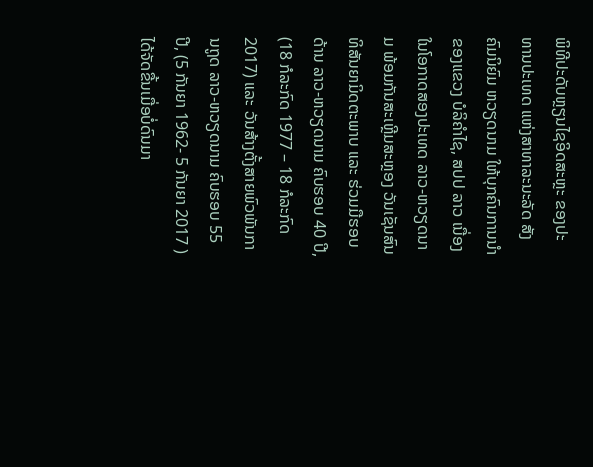ພິທີປະດັບຫຼຽນໄຊອິດສະຫຼະ ຂອງປະທານປະເທດ ແຫ່ງສາທາລະນະລັດ ສັງຄົມນິຍົມ ຫວຽດນາມ ໃຫ້ບຸກຄົນການນຳຂອງແຂວງ ບໍລິຄຳໄຊ, ສປປ ລາວ ເນື່ອງໃນໂອກາດສອງປະເທດ ລາວ-ຫວຽດນາມ ພ້ອມກັນສະເຫຼີມສະຫຼອງ ວັນເຊັນສົນທິສັນຍາມິດຕະພາບ ແລະ ຮ່ວມມືຮອບດ້ານ ລາວ-ຫວຽດນາມ ຄົບຮອບ 40 ປີ, (18 ກໍລະກົດ 1977 – 18 ກໍລະກົດ 2017) ແລະ ວັນສ້າງຕັ້ງສາຍພົວພັນການຖູດ ລາວ-ຫວຽດນາມ ຄົບຮອບ 55 ປີ, (5 ກັນຍາ 1962- 5 ກັນຍາ 2017 ) ໄດ້ຈັດຂື້ນເມື່ອບໍ່ດົນມາ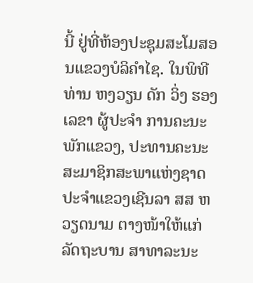ນີ້ ຢູ່ທີ່ຫ້ອງປະຊຸມສະໂມສອນແຂວງບໍລິຄຳໄຊ. ໃນພິທີ ທ່ານ ຫງວຽນ ດັກ ວິ່ງ ຮອງເລຂາ ຜູ້ປະຈຳ ການຄະນະພັກແຂວງ, ປະທານຄະນະສະມາຊິກສະພາແຫ່ງຊາດ ປະຈຳແຂວງເຊີນລາ ສສ ຫວຽດນາມ ຕາງໜ້າໃຫ້ແກ່ລັດຖະບານ ສາທາລະນະ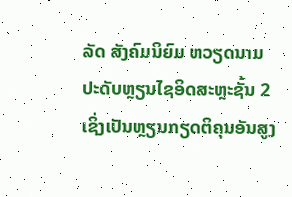ລັດ ສັງຄົມນິຍົມ ຫວຽດນາມ ປະດັບຫຼຽນໄຊອິດສະຫຼະຊັ້ນ 2 ເຊິ່ງເປັນຫຼຽນກຽດຕິຄຸນອັນສູງ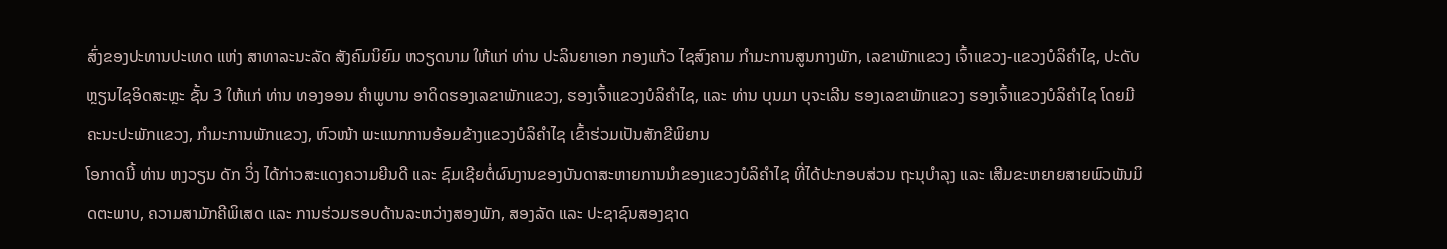ສົ່ງຂອງປະທານປະເທດ ແຫ່ງ ສາທາລະນະລັດ ສັງຄົມນິຍົມ ຫວຽດນາມ ໃຫ້ແກ່ ທ່ານ ປະລິນຍາເອກ ກອງແກ້ວ ໄຊສົງຄາມ ກຳມະການສູນກາງພັກ, ເລຂາພັກແຂວງ ເຈົ້າແຂວງ-ແຂວງບໍລິຄຳໄຊ, ປະດັບຫຼຽນໄຊອິດສະຫຼະ ຊັ້ນ 3 ໃຫ້ແກ່ ທ່ານ ທອງອອນ ຄຳພູບານ ອາດິດຮອງເລຂາພັກແຂວງ, ຮອງເຈົ້າແຂວງບໍລິຄຳໄຊ, ແລະ ທ່ານ ບຸນມາ ບຸຈະເລີນ ຮອງເລຂາພັກແຂວງ ຮອງເຈົ້າແຂວງບໍລິຄຳໄຊ ໂດຍມີຄະນະປະພັກແຂວງ, ກຳມະການພັກແຂວງ, ຫົວໜ້າ ພະແນກການອ້ອມຂ້າງແຂວງບໍລິຄຳໄຊ ເຂົ້າຮ່ວມເປັນສັກຂີພິຍານ
ໂອກາດນີ້ ທ່ານ ຫງວຽນ ດັກ ວິ່ງ ໄດ້ກ່າວສະແດງຄວາມຍີນດີ ແລະ ຊົມເຊີຍຕໍ່ຜົນງານຂອງບັນດາສະຫາຍການນຳຂອງແຂວງບໍລິຄຳໄຊ ທີ່ໄດ້ປະກອບສ່ວນ ຖະນຸບຳລຸງ ແລະ ເສີມຂະຫຍາຍສາຍພົວພັນມິດຕະພາບ, ຄວາມສາມັກຄີພິເສດ ແລະ ການຮ່ວມຮອບດ້ານລະຫວ່າງສອງພັກ, ສອງລັດ ແລະ ປະຊາຊົນສອງຊາດ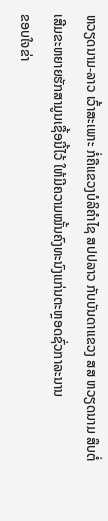ຫວຽດນາມ-ລາວ ເວົ້າສະເພາະ ກໍ່ຄືແຂວງບໍລິຄຳໄຊ ສປປລາວ ກັບບັນດາແຂວງ ສສ ຫວຽດນາມ ສຶບຕໍ່ເສີມຂະຫຍາຍຮັກສາມູນເຊື້ອນີ້ໄວ້ ໃຫ້ມີຄວາມໝັ້ນຄົງທະນົງແກ່ນຕະຫຼອດຊົ່ວກາລະນານ
ຂອບໃຈຂ່າ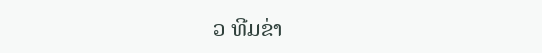ວ ທີມຂ່າ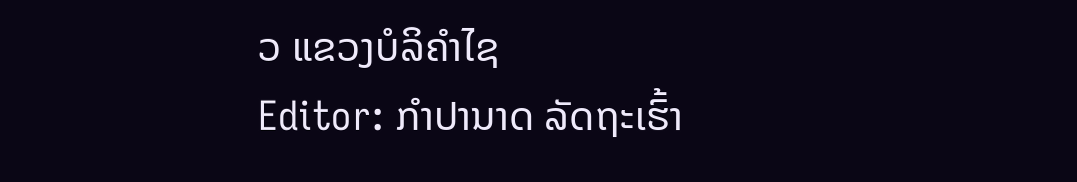ວ ແຂວງບໍລິຄຳໄຊ
Editor: ກຳປານາດ ລັດຖະເຮົ້າ